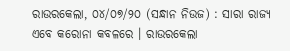ରାଉରକେଲା, ୦୪/୦୭/୨୦ (ସନ୍ଧାନ ନିଉଜ) : ସାରା ରାଜ୍ୟ ଏବେ କରୋନା କବଳରେ । ରାଉରକେଲା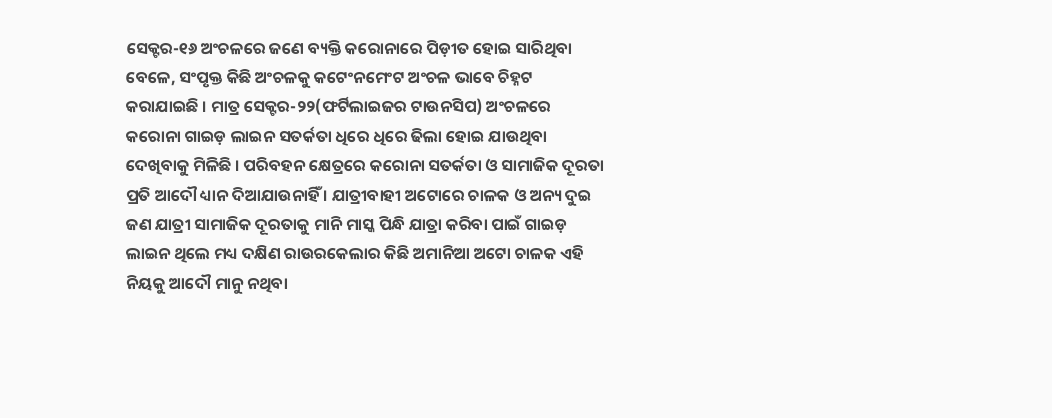ସେକ୍ଟର-୧୬ ଅଂଚଳରେ ଜଣେ ବ୍ୟକ୍ତି କରୋନାରେ ପିଡ଼ୀତ ହୋଇ ସାରିଥିବା ବେଳେ, ସଂପୃକ୍ତ କିଛି ଅଂଚଳକୁ କଟେଂନମେଂଟ ଅଂଚଳ ଭାବେ ଚିହ୍ନଟ କରାଯାଇଛି । ମାତ୍ର ସେକ୍ଟର-୨୨(ଫର୍ଟିଲାଇଜର ଟାଉନସିପ) ଅଂଚଳରେ କରୋନା ଗାଇଡ଼ ଲାଇନ ସତର୍କତା ଧିରେ ଧିରେ ଢିଲା ହୋଇ ଯାଉଥିବା ଦେଖିବାକୁ ମିଳିଛି । ପରିବହନ କ୍ଷେତ୍ରରେ କରୋନା ସତର୍କତା ଓ ସାମାଜିକ ଦୂରତା ପ୍ରତି ଆଦୌ ଧ୍ୟାନ ଦିଆଯାଉନାହିଁ । ଯାତ୍ରୀବାହୀ ଅଟୋରେ ଚାଳକ ଓ ଅନ୍ୟ ଦୁଇ ଜଣ ଯାତ୍ରୀ ସାମାଜିକ ଦୂରତାକୁ ମାନି ମାସ୍କ ପିନ୍ଧି ଯାତ୍ରା କରିବା ପାଇଁ ଗାଇଡ଼ ଲାଇନ ଥିଲେ ମଧ୍ୟ ଦକ୍ଷିଣ ରାଉରକେଲାର କିଛି ଅମାନିଆ ଅଟୋ ଚାଳକ ଏହି ନିୟକୁ ଆଦୌ ମାନୁ ନଥିବା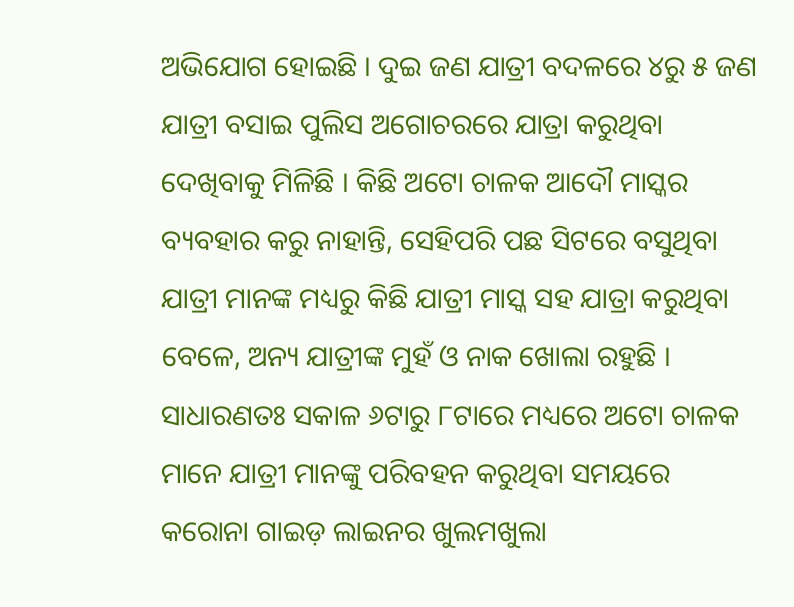ଅଭିଯୋଗ ହୋଇଛି । ଦୁଇ ଜଣ ଯାତ୍ରୀ ବଦଳରେ ୪ରୁ ୫ ଜଣ ଯାତ୍ରୀ ବସାଇ ପୁଲିସ ଅଗୋଚରରେ ଯାତ୍ରା କରୁଥିବା ଦେଖିବାକୁ ମିଳିଛି । କିଛି ଅଟୋ ଚାଳକ ଆଦୌ ମାସ୍କର ବ୍ୟବହାର କରୁ ନାହାନ୍ତି, ସେହିପରି ପଛ ସିଟରେ ବସୁଥିବା ଯାତ୍ରୀ ମାନଙ୍କ ମଧ୍ୟରୁ କିଛି ଯାତ୍ରୀ ମାସ୍କ ସହ ଯାତ୍ରା କରୁଥିବା ବେଳେ, ଅନ୍ୟ ଯାତ୍ରୀଙ୍କ ମୁହଁ ଓ ନାକ ଖୋଲା ରହୁଛି । ସାଧାରଣତଃ ସକାଳ ୬ଟାରୁ ୮ଟାରେ ମଧ୍ୟରେ ଅଟୋ ଚାଳକ ମାନେ ଯାତ୍ରୀ ମାନଙ୍କୁ ପରିବହନ କରୁଥିବା ସମୟରେ କରୋନା ଗାଇଡ଼ ଲାଇନର ଖୁଲମଖୁଲା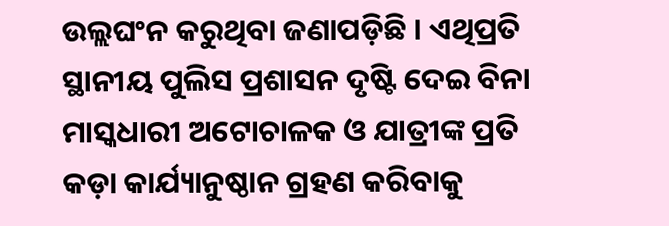ଉଲ୍ଲଘଂନ କରୁଥିବା ଜଣାପଡ଼ିଛି । ଏଥିପ୍ରତି ସ୍ଥାନୀୟ ପୁଲିସ ପ୍ରଶାସନ ଦୃଷ୍ଟି ଦେଇ ବିନା ମାସ୍କଧାରୀ ଅଟୋଚାଳକ ଓ ଯାତ୍ରୀଙ୍କ ପ୍ରତି କଡ଼ା କାର୍ଯ୍ୟାନୁଷ୍ଠାନ ଗ୍ରହଣ କରିବାକୁ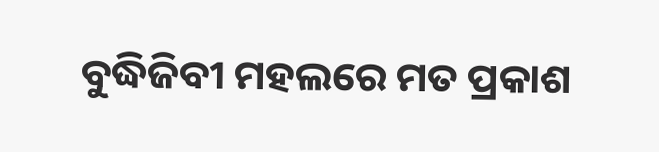ବୁଦ୍ଧିଜିବୀ ମହଲରେ ମତ ପ୍ରକାଶ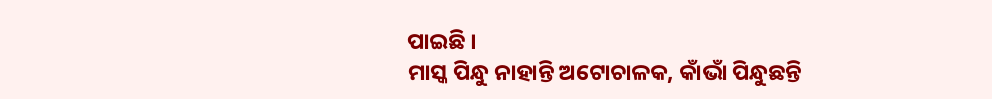ପାଇଛି ।
ମାସ୍କ ପିନ୍ଧୁ ନାହାନ୍ତି ଅଟୋଚାଳକ, କାଁଭାଁ ପିନ୍ଧୁଛନ୍ତି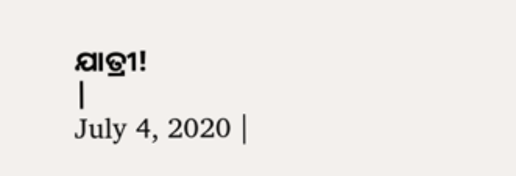ଯାତ୍ରୀ!
|
July 4, 2020 |